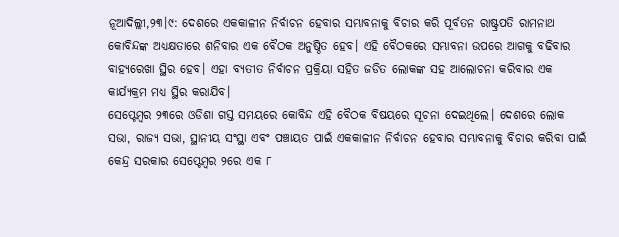ନୂଆଦିଲ୍ଲୀ,୨୩।୯: ଦେଶରେ ଏକକାଳୀନ ନିର୍ବାଚନ ହେବାର ସମ୍ଭାବନାକୁ ବିଚାର କରି ପୂର୍ବତନ ରାଷ୍ଟ୍ରପତି ରାମନାଥ କୋବିନ୍ଦଙ୍କ ଅଧ୍ୟକ୍ଷତାରେ ଶନିବାର ଏକ ବୈଠକ ଅନୁଷ୍ଠିତ ହେବ। ଏହି ବୈଠକରେ ସମ୍ଭାବନା ଉପରେ ଆଗକୁ ବଢିବାର ବାହ୍ୟରେଖା ସ୍ଥିର ହେବ। ଏହା ବ୍ୟତୀତ ନିର୍ବାଚନ ପ୍ରକ୍ରିୟା ସହିତ ଜଡିତ ଲୋକଙ୍କ ସହ ଆଲୋଚନା କରିବାର ଏକ କାର୍ଯ୍ୟକ୍ରମ ମଧ୍ୟ ସ୍ଥିର କରାଯିବ।
ସେପ୍ଟେମ୍ବର ୨୩ରେ ଓଡିଶା ଗସ୍ତ ସମୟରେ କୋବିନ୍ଦ ଏହି ବୈଠକ ବିଷୟରେ ସୂଚନା ଦେଇଥିଲେ। ଦେଶରେ ଲୋକ ସଭା, ରାଜ୍ୟ ସଭା, ସ୍ଥାନୀୟ ସଂସ୍ଥା ଏବଂ ପଞ୍ଚାୟତ ପାଇଁ ଏକକାଳୀନ ନିର୍ବାଚନ ହେବାର ସମ୍ଭାବନାକୁ ବିଚାର କରିବା ପାଇଁ କେନ୍ଦ୍ର ସରକାର ସେପ୍ଟେମ୍ବର ୨ରେ ଏକ ୮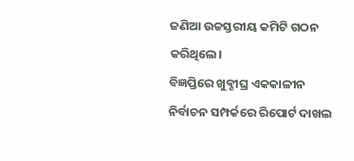ଜଣିଆ ଉଚ୍ଚସ୍ତରୀୟ କମିଟି ଗଠନ କରିଥିଲେ।
ବିଜ୍ଞପ୍ତିରେ ଖୁବ୍ଶୀଘ୍ର ଏକକାଳୀନ ନିର୍ବାଚନ ସମ୍ପର୍କରେ ରିପୋର୍ଟ ଦାଖଲ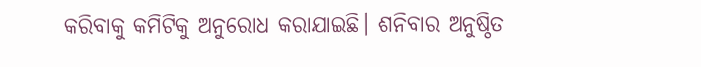କରିବାକୁ କମିଟିକୁ ଅନୁରୋଧ କରାଯାଇଛି। ଶନିବାର ଅନୁଷ୍ଠିତ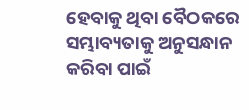ହେବାକୁ ଥିବା ବୈଠକରେ ସମ୍ଭାବ୍ୟତାକୁ ଅନୁସନ୍ଧାନ କରିବା ପାଇଁ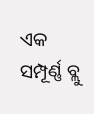ଏକ ସମ୍ପୂର୍ଣ୍ଣ ବ୍ଲୁ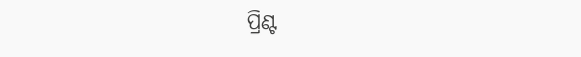ପ୍ରିଣ୍ଟ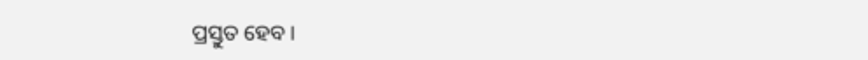ପ୍ରସ୍ତୁତ ହେବ।